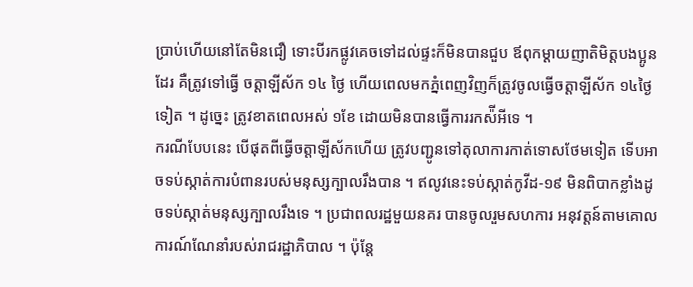ប្រាប់ហេីយនៅតែមិនជឿ ទោះបីរកផ្លូវគេចទៅដល់ផ្ទះក៏មិនបានជួប ឪពុកម្ដាយញាតិមិត្តបងប្អូនដែរ គឺត្រូវទៅធ្វើ ចត្តាឡីស័ក ១៤ ថ្ងៃ ហេីយពេលមកភ្នំពេញវិញក៏ត្រូវចូលធ្វើចត្តាឡីស័ក ១៤ថ្ងៃ ទៀត ។ ដូច្នេះ ត្រូវខាតពេលអស់ ១ខែ ដោយមិនបានធ្វេីការរកស៉ីអីទេ ។
ករណីបែបនេះ បេីផុតពីធ្វេីចត្តាឡីស័កហើយ ត្រូវបញ្ជូនទៅតុលាការកាត់ទោសថែមទៀត ទេីបអាចទប់ស្កាត់ការបំពានរបស់មនុស្សក្បាលរឹងបាន ។ ឥលូវនេះទប់ស្កាត់កូវីដ-១៩ មិនពិបាកខ្លាំងដូចទប់ស្កាត់មនុស្សក្បាលរឹងទេ ។ ប្រជាពលរដ្ឋមួយនគរ បានចូលរួមសហការ អនុវត្តន៍តាមគោលការណ៍ណែនាំរបស់រាជរដ្ឋាភិបាល ។ ប៉ុន្តែ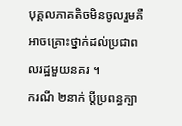បុគ្គលភាគតិចមិនចូលរួមគឺអាចគ្រោះថ្នាក់ដល់ប្រជាពលរដ្ឋមួយនគរ ។
ករណី ២នាក់ ប្ដីប្រពន្ធក្បា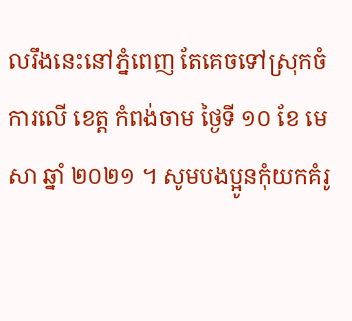លរឹងនេះនៅភ្នំពេញ តែគេចទៅស្រុកចំការលើ ខេត្ត កំពង់ចាម ថ្ងៃទី ១០ ខែ មេសា ឆ្នាំ ២០២១ ។ សូមបងប្អូនកុំយកគំរូ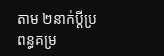តាម ២នាក់ប្ដីប្រពន្ធគម្រ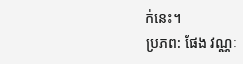ក់នេះ។
ប្រភព: ផែង វណ្ណៈ